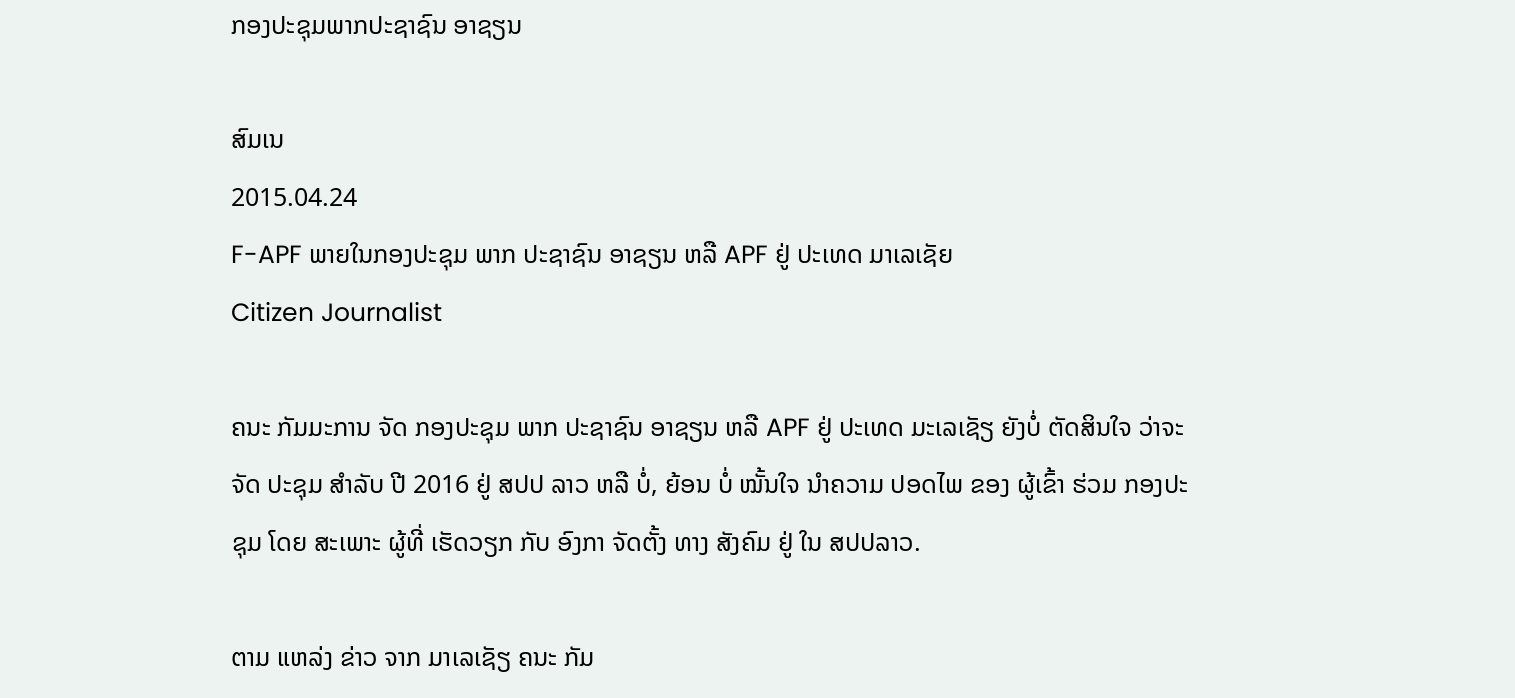ກອງປະຊຸມພາກປະຊາຊົນ ອາຊຽນ

ສົມເນ
2015.04.24
F-APF ພາຍໃນກອງປະຊຸມ ພາກ ປະຊາຊົນ ອາຊຽນ ຫລື APF ຢູ່ ປະເທດ ມາເລເຊັຍ
Citizen Journalist

ຄນະ ກັມມະການ ຈັດ ກອງປະຊຸມ ພາກ ປະຊາຊົນ ອາຊຽນ ຫລື APF ຢູ່ ປະເທດ ມະເລເຊັຽ ຍັງບໍ່ ຕັດສິນໃຈ ວ່າຈະ ຈັດ ປະຊຸມ ສໍາລັບ ປີ 2016 ຢູ່ ສປປ ລາວ ຫລື ບໍ່, ຍ້ອນ ບໍ່ ໝັ້ນໃຈ ນໍາຄວາມ ປອດໄພ ຂອງ ຜູ້ເຂົ້າ ຮ່ວມ ກອງປະຊຸມ ໂດຍ ສະເພາະ ຜູ້ທີ່ ເຮັດວຽກ ກັບ ອົງກາ ຈັດຕັ້ງ ທາງ ສັງຄົມ ຢູ່ ໃນ ສປປລາວ.

ຕາມ ແຫລ່ງ ຂ່າວ ຈາກ ມາເລເຊັຽ ຄນະ ກັມ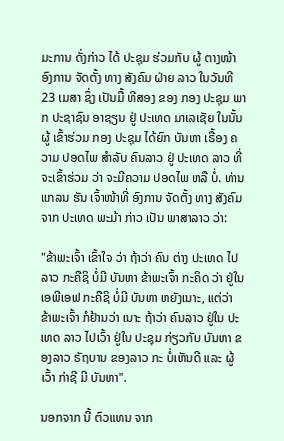ມະການ ດັ່ງກ່າວ ໄດ້ ປະຊຸມ ຮ່ວມກັບ ຜູ້ ຕາງໜ້າ ອົງການ ຈັດຕັ້ງ ທາງ ສັງຄົມ ຝ່າຍ ລາວ ໃນວັນທີ 23 ເມສາ ຊຶ່ງ ເປັນມື້ ທີສອງ ຂອງ ກອງ ປະຊຸມ ພາກ ປະຊາຊົນ ອາຊຽນ ຢູ່ ປະເທດ ມາເລເຊັຍ ໃນນັ້ນ ຜູ້ ເຂົ້າຮ່ວມ ກອງ ປະຊຸມ ໄດ້ຍົກ ບັນຫາ ເຣື້ອງ ຄວາມ ປອດໄພ ສໍາລັບ ຄົນລາວ ຢູ່ ປະເທດ ລາວ ທີ່ ຈະເຂົ້າຮ່ວມ ວ່າ ຈະມີຄວາມ ປອດໄພ ຫລື ບໍ່. ທ່ານ ແກລນ ຮັນ ເຈົ້າໜ້າທີ່ ອົງການ ຈັດຕັ້ງ ທາງ ສັງຄົມ ຈາກ ປະເທດ ພະມ້າ ກ່າວ ເປັນ ພາສາລາວ ວ່າ:

"ຂ້າພະເຈົ້າ ເຂົ້າໃຈ ວ່າ ຖ້າວ່າ ຄົນ ຕ່າງ ປະເທດ ໄປ ລາວ ກະຄືຊິ ບໍ່ມີ ບັນຫາ ຂ້າພະເຈົ້າ ກະຄິດ ວ່າ ຢູ່ໃນ ເອພີເອຟ ກະຄືຊິ ບໍ່ມີ ບັນຫາ ຫຍັງເນາະ, ແຕ່ວ່າ ຂ້າພະເຈົ້າ ກໍຢ້ານວ່າ ເນາະ ຖ້າວ່າ ຄົນລາວ ຢູ່ໃນ ປະເທດ ລາວ ໄປເວົ້າ ຢູ່ໃນ ປະຊຸມ ກ່ຽວກັບ ບັນຫາ ຂອງລາວ ຣັຖບານ ຂອງລາວ ກະ ບໍ່ເຫັນດີ ແລະ ຜູ້ເວົ້າ ກ່າຊີ ມີ ບັນຫາ".

ນອກຈາກ ນີ້ ຕົວແທນ ຈາກ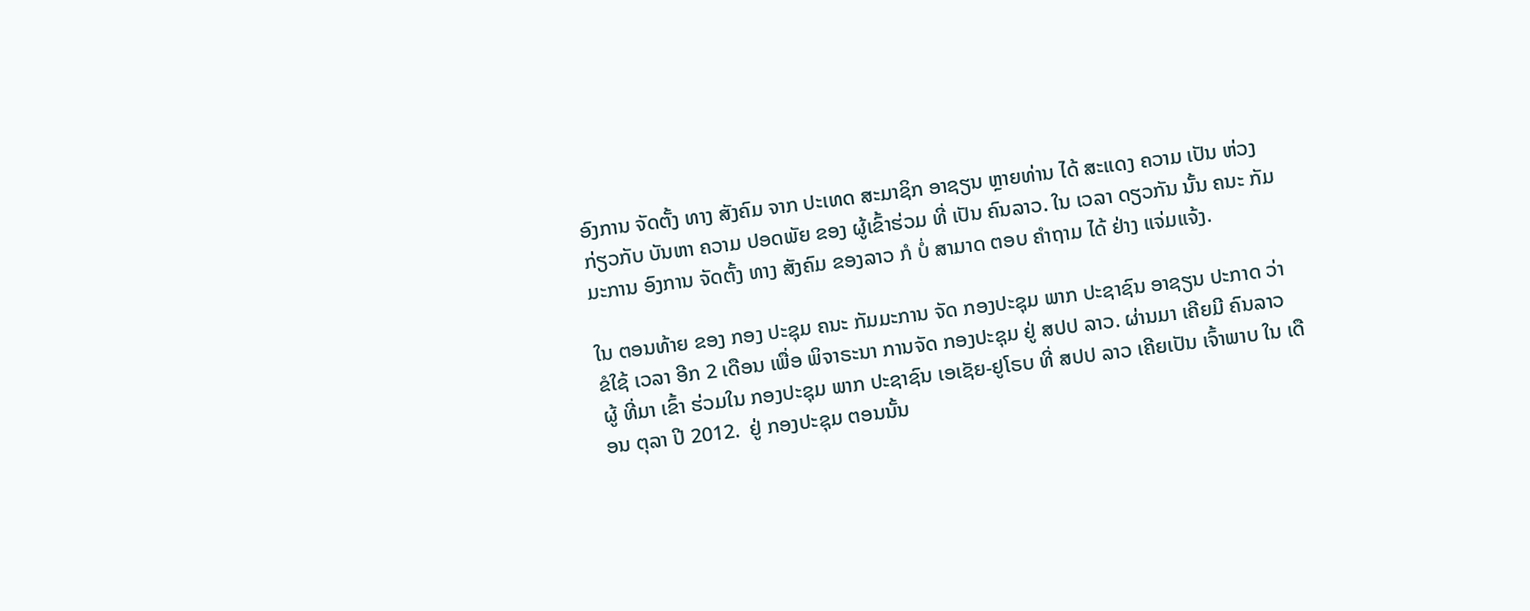ອົງການ ຈັດຕັ້ງ ທາງ ສັງຄົມ ຈາກ ປະເທດ ສະມາຊິກ ອາຊຽນ ຫຼາຍທ່ານ ໄດ້ ສະແດງ ຄວາມ ເປັນ ຫ່ວງ ກ່ຽວກັບ ບັນຫາ ຄວາມ ປອດພັຍ ຂອງ ຜູ້ເຂົ້າຮ່ວມ ທີ່ ເປັນ ຄົນລາວ. ໃນ ເວລາ ດຽວກັນ ນັ້ນ ຄນະ ກັມມະການ ອົງການ ຈັດຕັ້ງ ທາງ ສັງຄົມ ຂອງລາວ ກໍ ບໍ່ ສາມາດ ຕອບ ຄໍາຖາມ ໄດ້ ຢ່າງ ແຈ່ມແຈ້ງ.

ໃນ ຕອນທ້າຍ ຂອງ ກອງ ປະຊຸມ ຄນະ ກັມມະການ ຈັດ ກອງປະຊຸມ ພາກ ປະຊາຊົນ ອາຊຽນ ປະກາດ ວ່າ ຂໍໃຊ້ ເວລາ ອີກ 2 ເດືອນ ເພື່ອ ພິຈາຣະນາ ການຈັດ ກອງປະຊຸມ ຢູ່ ສປປ ລາວ. ຜ່ານມາ ເຄີຍມີ ຄົນລາວ ຜູ້ ທີ່ມາ ເຂົ້າ ຮ່ວມໃນ ກອງປະຊຸມ ພາກ ປະຊາຊົນ ເອເຊັຍ-ຢູໂຣບ ທີ່ ສປປ ລາວ ເຄີຍເປັນ ເຈົ້າພາບ ໃນ ເດືອນ ຕຸລາ ປີ 2012.  ຢູ່ ກອງປະຊຸມ ຕອນນັ້ນ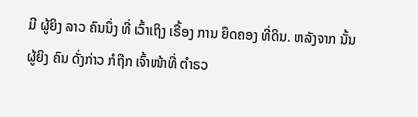ມີ ຜູ້ຍິງ ລາວ ຄົນນຶ່ງ ທີ່ ເວົ້າເຖິງ ເຣື້ອງ ການ ຍຶດຄອງ ທີ່ດິນ. ຫລັງຈາກ ນັ້ນ ຜູ້ຍິງ ຄົນ ດັ່ງກ່າວ ກໍຖືກ ເຈົ້າໜ້າທີ່ ຕໍາຣວ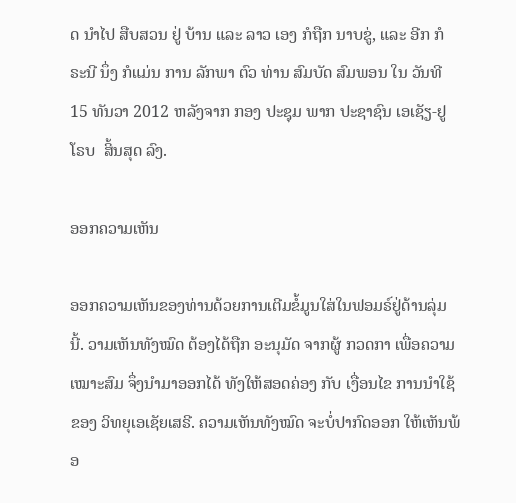ດ ນໍາໄປ ສືບສວນ ຢູ່ ບ້ານ ແລະ ລາວ ເອງ ກໍຖືກ ນາບຂູ່, ແລະ ອີກ ກໍຣະນີ ນຶ່ງ ກໍແມ່ນ ການ ລັກພາ ຕົວ ທ່ານ ສົມບັດ ສົມພອນ ໃນ ວັນທີ 15 ທັນວາ 2012 ຫລັງຈາກ ກອງ ປະຊຸມ ພາກ ປະຊາຊົນ ເອເຊັຽ-ຢູໂຣບ  ສິ້ນສຸດ ລົງ.

ອອກຄວາມເຫັນ

ອອກຄວາມເຫັນຂອງທ່ານດ້ວຍການເຕີມຂໍ້ມູນໃສ່ໃນຟອມຣ໌ຢູ່ດ້ານລຸ່ມນີ້. ວາມເຫັນທັງໝົດ ຕ້ອງໄດ້ຖືກ ອະນຸມັດ ຈາກຜູ້ ກວດກາ ເພື່ອຄວາມເໝາະສົມ ຈຶ່ງນໍາມາອອກໄດ້ ທັງໃຫ້ສອດຄ່ອງ ກັບ ເງື່ອນໄຂ ການນຳໃຊ້ ຂອງ ວິທຍຸເອເຊັຍເສຣີ. ຄວາມເຫັນທັງໝົດ ຈະບໍ່ປາກົດອອກ ໃຫ້ເຫັນພ້ອ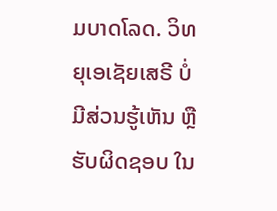ມບາດໂລດ. ວິທຍຸເອເຊັຍເສຣີ ບໍ່ມີສ່ວນຮູ້ເຫັນ ຫຼືຮັບຜິດຊອບ ໃນ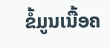ຂໍ້ມູນເນື້ອຄ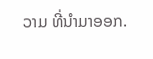ວາມ ທີ່ນໍາມາອອກ.